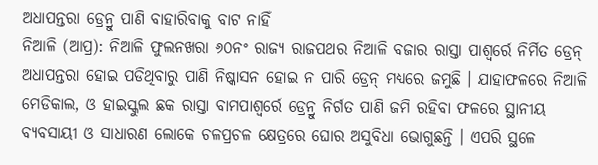ଅଧାପନ୍ତରା ଡ୍ରେନ୍ରୁ ପାଣି ବାହାରିବାକୁ ବାଟ ନାହିଁ
ନିଆଳି (ଆପ୍ର): ନିଆଳି ଫୁଲନଖରା ୬୦ନଂ ରାଜ୍ୟ ରାଜପଥର ନିଆଳି ବଜାର ରାସ୍ତା ପାଶ୍ୱର୍ରେ ନିର୍ମିତ ଡ୍ରେନ୍ ଅଧାପନ୍ତରା ହୋଇ ପଡିଥିବାରୁ ପାଣି ନିଷ୍କାସନ ହୋଇ ନ ପାରି ଡ୍ରେନ୍ ମଧ୍ୟରେ ଜମୁଛି । ଯାହାଫଳରେ ନିଆଳି ମେଡିକାଲ, ଓ ହାଇସ୍କୁଲ ଛକ ରାସ୍ତା ବାମପାଶ୍ୱର୍ରେ ଡ୍ରେନ୍ରୁ ନିର୍ଗତ ପାଣି ଜମି ରହିବା ଫଳରେ ସ୍ଥାନୀୟ ବ୍ୟବସାୟୀ ଓ ସାଧାରଣ ଲୋକେ ଚଳପ୍ରଚଳ କ୍ଷେତ୍ରରେ ଘୋର ଅସୁବିଧା ଭୋଗୁଛନ୍ତି । ଏପରି ସ୍ଥଳେ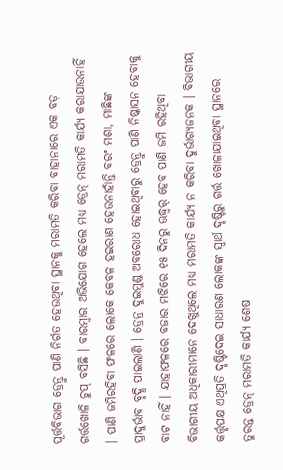ପୂର୍ତ୍ତବିଭାଗ ଡ୍ରେନ୍ରୁ ପାଣି ନିର୍ଗତ ହେଉଥିବା ସ୍ଥାନକୁ ମରାମତି କରିବା ବାହାନାରେ ଏକ ବଡ଼ ଗର୍ତ୍ତଖୋଳି ଚୁପ୍ ବସିଛି । ବାରମ୍ବାର ଅଭିଯୋଗ ହେଲେ ମଧ୍ୟ ଡ୍ରେନ୍ ମରାମତି କାର୍ଯ୍ୟ କରାଯାଉନାହିଁ । ପାଣି ଜମିରହିବା ଫଳରେ ଲୋକେ କେବଳ ହଇରାଣ ହେଉନାହାଁନ୍ତି ବରଂ ମଶା, ମାଛିଙ୍କ ପ୍ରାଦୁର୍ଭାବ ବୃଦ୍ଧି ପାଇଲାଣି । ଡ୍ରେନ୍ର ଦୁଇମୁଣ୍ଡ ଅବରୋଧ ହୋଇଥିବାରୁ ଡ୍ରେନ୍ରୁ ପାଣି ନିଷ୍କାସନ ହେବାକୁ ବାଟ ନାହିଁ । ଯାହାଫଳରେ ବଜାର ମଝିରେ ୧୫ ଦିନରୁ ଊଦ୍ଧ୍ୱର୍ ହେବ ପାଣି ଜମି ରହିଥିବା ବିଭାଗୀୟ ଅଧିକାରୀମାନେ ଦେଖୁଥିଲେ ମଧ୍ୟ ମରାମତି କାର୍ଯ୍ୟ ନ କରିବା ଦୁର୍ଭାଗ୍ୟଜନକ । ବିଭାଗୀୟ କର୍ତ୍ତୃପକ୍ଷ ଏଥିପ୍ରତି ଦୃଷ୍ଟିଦେଇ ସାଧାରଣ ଲୋକଙ୍କ ସ୍ୱାର୍ଥ ଦୃଷ୍ଟିରୁ ଗର୍ତ୍ତ ଖୋଳାଯାଇଥିବା ସ୍ଥାନରେ ତୁରନ୍ତ ଡ୍ରେନ୍ ମରାମତି କାର୍ଯ୍ୟ ଶେଷ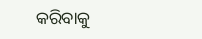କରିବାକୁ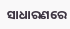ସାଧାରଣରେ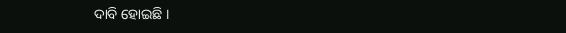ଦାବି ହୋଇଛି ।